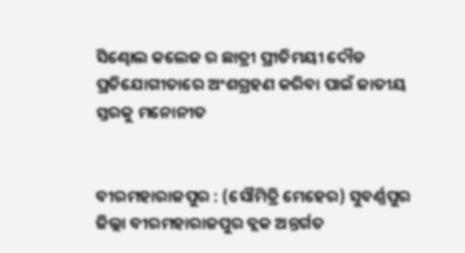ସିଣ୍ଢୋଲ କଲେଜ ର ଛାତ୍ରୀ ପ୍ରୀତିମୟୀ ଦୌଡ ପ୍ରତିଯୋଗୀତାରେ ଅଂଶଗ୍ରହଣ କରିବା ପାଇଁ ଜାତୀୟ ସ୍ତରକୁ ମନୋନୀତ


ବୀରମହାରାଜପୁର : (ସୌମିତ୍ରି ମେହେର) ସୁବର୍ଣ୍ଣପୁର ଜିଲ୍ଲା ବୀରମହାରାଜପୁର ବ୍ଲକ ଅନ୍ତର୍ଗତ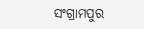ସଂଗ୍ରାମପୁର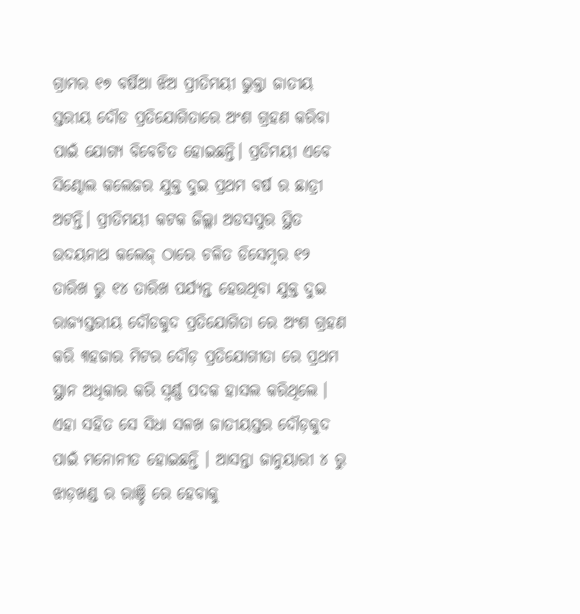ଗ୍ରାମର ୧୭ ବର୍ଷିଆ ଝିଅ ପ୍ରୀତିମୟୀ ଭୁକ୍ତା ଜାତୀୟ ସ୍ତରୀୟ ଦୌଡ ପ୍ରତିଯୋଗିତାରେ ଅଂଶ ଗ୍ରହଣ କରିବା ପାଇଁ ଯୋଗ୍ୟ ବିବେଚିତ ହୋଇଛନ୍ତି। ପ୍ରତିମୟୀ ଏବେ ସିଣ୍ଢୋଲ କଲେଜର ଯୁକ୍ତ ଦୁଇ ପ୍ରଥମ ବର୍ଷ ର ଛାତ୍ରୀ ଅଟନ୍ତି। ପ୍ରୀତିମୟୀ କଟକ ଜିଲ୍ଲା ଅଡସପୁର ସ୍ଥିତ ଉଦୟନାଥ କଲେଜ୍ ଠାରେ ଚଳିତ ଡିସେମ୍ବର ୧୨ ତାରିଖ ରୁ ୧୪ ତାରିଖ ପର୍ଯ୍ୟନ୍ତ ହେଉଥିବା ଯୁକ୍ତ ଦୁଇ ରାଜ୍ୟସ୍ତରୀୟ ଦୌଡକୁଦ ପ୍ରତିଯୋଗିତା ରେ ଅଂଶ ଗ୍ରହଣ କରି ୩ହଜାର ମିଟର ଦୌଡ଼ ପ୍ରତିଯୋଗୀତା ରେ ପ୍ରଥମ ସ୍ଥାନ ଅଧିକାର କରି ସ୍ବର୍ଣ୍ଣ ପଦକ ହାସଲ କରିଥିଲେ । ଏହା ସହିତ ସେ ସିଧା ସଳଖ ଜାତୀୟସ୍ତର ଦୌଡ଼କୁଦ ପାଇଁ ମନୋନୀତ ହୋଇଛନ୍ତି । ଆସନ୍ତା ଜାନୁୟାରୀ ୪ ରୁ ଝାଡ଼ଖଣ୍ଡ ର ରାଞ୍ଚି ରେ ହେବାକୁ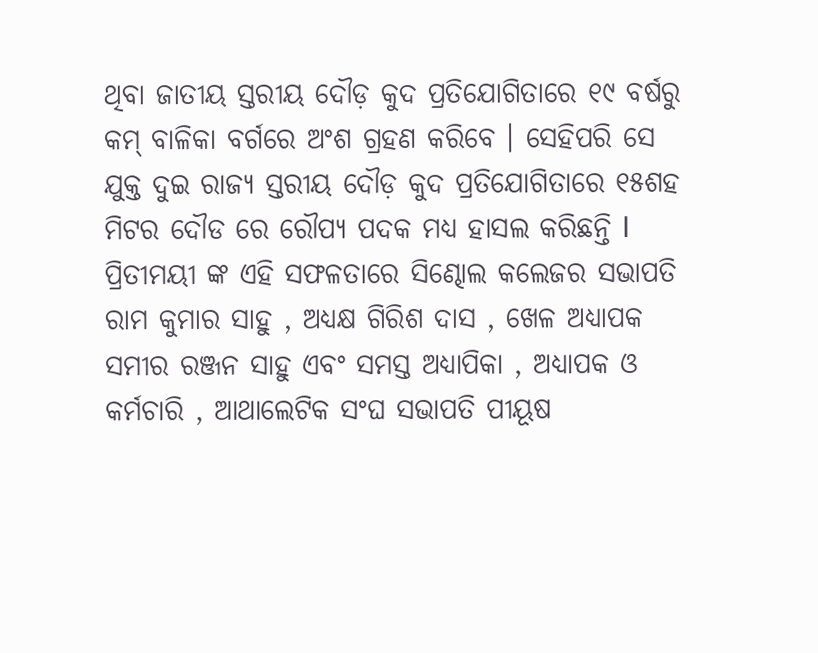ଥିବା ଜାତୀୟ ସ୍ତରୀୟ ଦୌଡ଼ କୁଦ ପ୍ରତିଯୋଗିତାରେ ୧୯ ବର୍ଷରୁ କମ୍ ବାଳିକା ବର୍ଗରେ ଅଂଶ ଗ୍ରହଣ କରିବେ । ସେହିପରି ସେ ଯୁକ୍ତ ଦୁଇ ରାଜ୍ୟ ସ୍ତରୀୟ ଦୌଡ଼ କୁଦ ପ୍ରତିଯୋଗିତାରେ ୧୫ଶହ ମିଟର ଦୌଡ ରେ ରୌପ୍ୟ ପଦକ ମଧ୍ୟ ହାସଲ କରିଛନ୍ତି l ପ୍ରିତୀମୟୀ ଙ୍କ ଏହି ସଫଳତାରେ ସିଣ୍ଢୋଲ କଲେଜର ସଭାପତି ରାମ କୁମାର ସାହୁ , ଅଧ୍ୟକ୍ଷ ଗିରିଶ ଦାସ , ଖେଳ ଅଧ୍ୟାପକ ସମୀର ରଞ୍ଜନ ସାହୁ ଏବଂ ସମସ୍ତ ଅଧ୍ୟାପିକା , ଅଧ୍ୟାପକ ଓ କର୍ମଚାରି , ଆଥାଲେଟିକ ସଂଘ ସଭାପତି ପୀୟୂଷ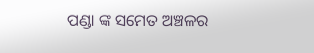ପଣ୍ଡା ଙ୍କ ସମେତ ଅଞ୍ଚଳର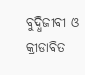ବୁଦ୍ଧିଜୀବୀ ଓ କ୍ରୀଡାବିତ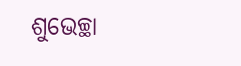ଶୁଭେଚ୍ଛା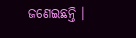ଜଣେଇଛନ୍ତି ।